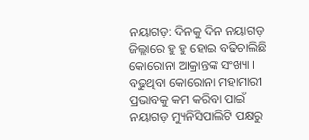ନୟାଗଡ଼: ଦିନକୁ ଦିନ ନୟାଗଡ଼ ଜିଲ୍ଲାରେ ହୁ ହୁ ହୋଇ ବଢିଚାଲିଛି କୋରୋନା ଆକ୍ରାନ୍ତଙ୍କ ସଂଖ୍ୟା । ବଢୁଥିବା କୋରୋନା ମହାମାରୀ ପ୍ରଭାବକୁ କମ କରିବା ପାଇଁ ନୟାଗଡ଼ ମ୍ୟୁନିସିପାଲିଟି ପକ୍ଷରୁ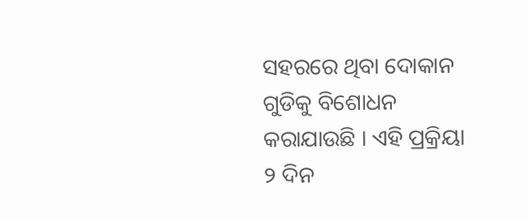ସହରରେ ଥିବା ଦୋକାନ ଗୁଡିକୁ ବିଶୋଧନ କରାଯାଉଛି । ଏହି ପ୍ରକ୍ରିୟା ୨ ଦିନ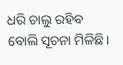ଧରି ଚାଲୁ ରହିବ ବୋଲି ସୂଚନା ମିଳିଛି।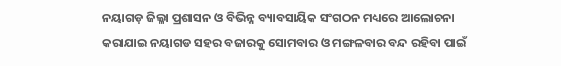ନୟାଗଡ଼ ଜିଲ୍ଳା ପ୍ରଶାସନ ଓ ବିଭିନ୍ନ ବ୍ୟାବସାୟିକ ସଂଗଠନ ମଧ୍ୟରେ ଆଲୋଚନା କରାଯାଇ ନୟାଗଡ ସହର ବଜାରକୁ ସୋମବାର ଓ ମଙ୍ଗଳବାର ବନ୍ଦ ରହିବା ପାଇଁ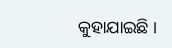କୁହାଯାଇଛି ।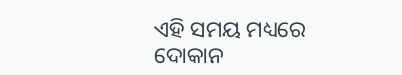ଏହି ସମୟ ମଧ୍ୟରେ ଦୋକାନ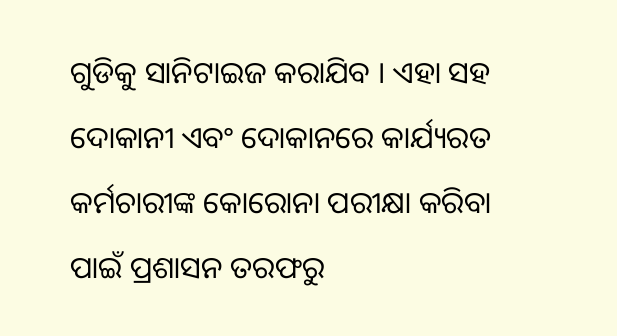ଗୁଡିକୁ ସାନିଟାଇଜ କରାଯିବ । ଏହା ସହ ଦୋକାନୀ ଏବଂ ଦୋକାନରେ କାର୍ଯ୍ୟରତ କର୍ମଚାରୀଙ୍କ କୋରୋନା ପରୀକ୍ଷା କରିବା ପାଇଁ ପ୍ରଶାସନ ତରଫରୁ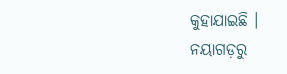କୁହାଯାଇଛି ।
ନୟାଗଡ଼ରୁ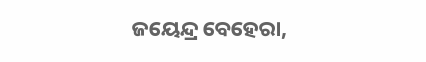ଜୟେନ୍ଦ୍ର ବେହେରା,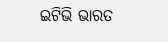ଇଟିଭି ଭାରତ